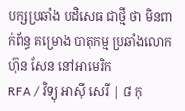បក្សប្រឆាំង បដិសេធ ជាថ្មី ថា មិនពាក់ព័ន្ធ គម្រោង បាតុកម្ម ប្រឆាំងលោក ហ៊ុន សែន នៅអាមេរិក
RFA / វិទ្យុ អាស៊ី សេរី | ៨ កុ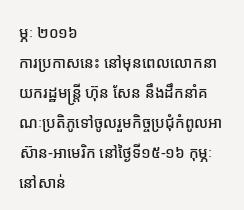ម្ភៈ ២០១៦
ការប្រកាសនេះ នៅមុនពេលលោកនាយករដ្ឋមន្ត្រី ហ៊ុន សែន នឹងដឹកនាំគណៈប្រតិភូទៅចូលរួមកិច្ចប្រជុំកំពូលអាស៊ាន-អាមេរិក នៅថ្ងៃទី១៥-១៦ កុម្ភៈ នៅសាន់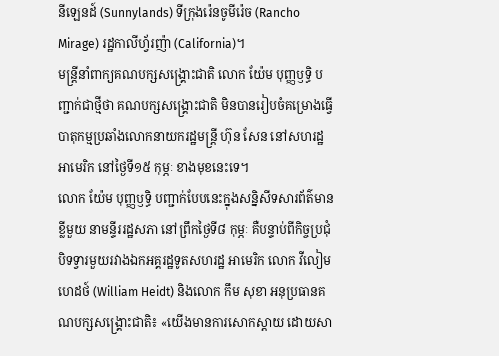នីឡេនដ៍ (Sunnylands) ទីក្រុងរ៉េនចូមីរ៉េច (Rancho Mirage) រដ្ឋកាលីហ្វ័រញ៉ា (California)។
មន្ត្រីនាំពាក្យគណបក្សសង្គ្រោះជាតិ លោក យ៉ែម បុញ្ញឫទ្ធិ បញ្ជាក់ជាថ្មីថា គណបក្សសង្គ្រោះជាតិ មិនបានរៀបចំគម្រោងធ្វើបាតុកម្មប្រឆាំងលោកនាយករដ្ឋមន្ត្រី ហ៊ុន សែន នៅសហរដ្ឋអាមេរិក នៅថ្ងៃទី១៥ កុម្ភៈ ខាងមុខនេះទេ។
លោក យ៉ែម បុញ្ញឫទ្ធិ បញ្ជាក់បែបនេះក្នុងសន្និសីទសារព័ត៌មានខ្លីមួយ នាមន្ទីររដ្ឋសភា នៅព្រឹកថ្ងៃទី៨ កុម្ភៈ គឺបន្ទាប់ពីកិច្ចប្រជុំបិទទ្វារមួយរវាងឯកអគ្គរដ្ឋទូតសហរដ្ឋ អាមេរិក លោក វីលៀម ហេដថ៍ (William Heidt) និងលោក កឹម សុខា អនុប្រធានគណបក្សសង្គ្រោះជាតិ៖ «យើងមានការសោកស្ដាយ ដោយសា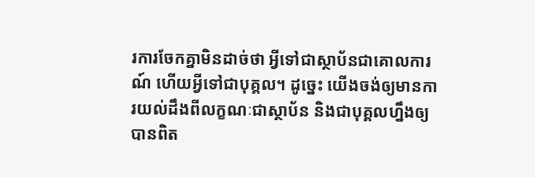រការចែកគ្នាមិនដាច់ថា អ្វីទៅជាស្ថាប័នជាគោលការណ៍ ហើយអ្វីទៅជាបុគ្គល។ ដូច្នេះ យើងចង់ឲ្យមានការយល់ដឹងពីលក្ខណៈជាស្ថាប័ន និងជាបុគ្គលហ្នឹងឲ្យបានពិត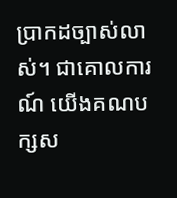ប្រាកដច្បាស់លាស់។ ជាគោលការណ៍ យើងគណបក្សស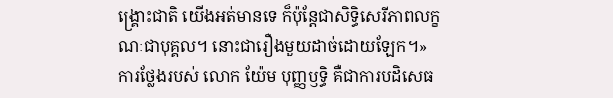ង្គ្រោះជាតិ យើងអត់មានទេ ក៏ប៉ុន្តែជាសិទ្ធិសេរីភាពលក្ខណៈជាបុគ្គល។ នោះជារឿងមួយដាច់ដោយឡែក។»
ការថ្លែងរបស់ លោក យ៉ែម បុញ្ញឫទ្ធិ គឺជាការបដិសេធ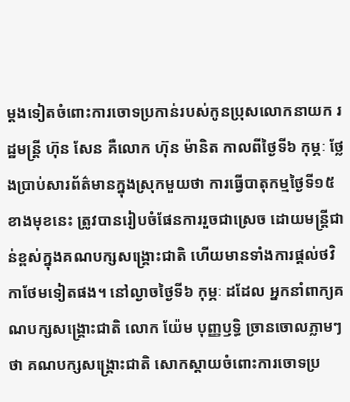ម្ដងទៀតចំពោះការចោទប្រកាន់របស់កូនប្រុសលោកនាយក រដ្ឋមន្ត្រី ហ៊ុន សែន គឺលោក ហ៊ុន ម៉ានិត កាលពីថ្ងៃទី៦ កុម្ភៈ ថ្លែងប្រាប់សារព័ត៌មានក្នុងស្រុកមួយថា ការធ្វើបាតុកម្មថ្ងៃទី១៥ ខាងមុខនេះ ត្រូវបានរៀបចំផែនការរួចជាស្រេច ដោយមន្ត្រីជាន់ខ្ពស់ក្នុងគណបក្សសង្គ្រោះជាតិ ហើយមានទាំងការផ្ដល់ថវិកាថែមទៀតផង។ នៅល្ងាចថ្ងៃទី៦ កុម្ភៈ ដដែល អ្នកនាំពាក្យគណបក្សសង្គ្រោះជាតិ លោក យ៉ែម បុញ្ញឫទ្ធិ ច្រានចោលភ្លាមៗថា គណបក្សសង្គ្រោះជាតិ សោកស្ដាយចំពោះការចោទប្រ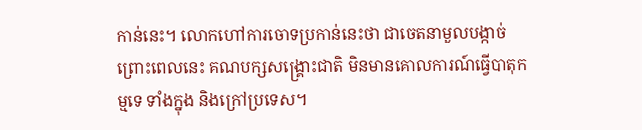កាន់នេះ។ លោកហៅការចោទប្រកាន់នេះថា ជាចេតនាមួលបង្កាច់ ព្រោះពេលនេះ គណបក្សសង្គ្រោះជាតិ មិនមានគោលការណ៍ធ្វើបាតុកម្មទេ ទាំងក្នុង និងក្រៅប្រទេស។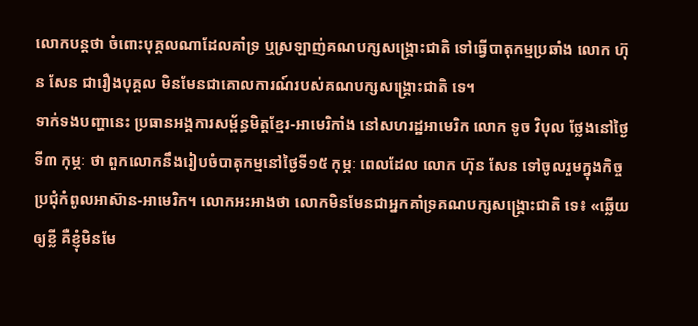លោកបន្តថា ចំពោះបុគ្គលណាដែលគាំទ្រ ឬស្រឡាញ់គណបក្សសង្គ្រោះជាតិ ទៅធ្វើបាតុកម្មប្រឆាំង លោក ហ៊ុន សែន ជារឿងបុគ្គល មិនមែនជាគោលការណ៍របស់គណបក្សសង្គ្រោះជាតិ ទេ។
ទាក់ទងបញ្ហានេះ ប្រធានអង្គការសម្ព័ន្ធមិត្តខ្មែរ-អាមេរិកាំង នៅសហរដ្ឋអាមេរិក លោក ទូច វិបុល ថ្លែងនៅថ្ងៃទី៣ កុម្ភៈ ថា ពួកលោកនឹងរៀបចំបាតុកម្មនៅថ្ងៃទី១៥ កុម្ភៈ ពេលដែល លោក ហ៊ុន សែន ទៅចូលរួមក្នុងកិច្ចប្រជុំកំពូលអាស៊ាន-អាមេរិក។ លោកអះអាងថា លោកមិនមែនជាអ្នកគាំទ្រគណបក្សសង្គ្រោះជាតិ ទេ៖ «ឆ្លើយឲ្យខ្លី គឺខ្ញុំមិនមែ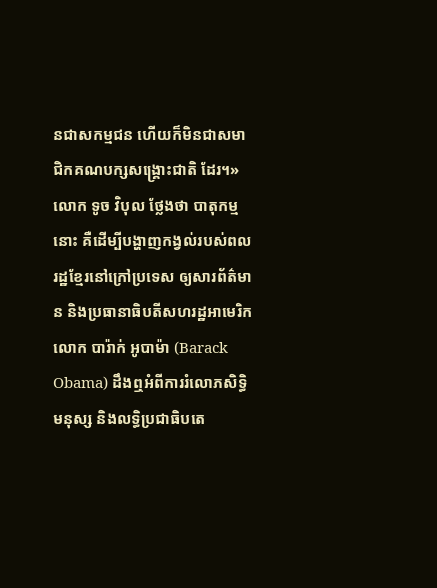នជាសកម្មជន ហើយក៏មិនជាសមាជិកគណបក្សសង្គ្រោះជាតិ ដែរ។»
លោក ទូច វិបុល ថ្លែងថា បាតុកម្មនោះ គឺដើម្បីបង្ហាញកង្វល់របស់ពលរដ្ឋខ្មែរនៅក្រៅប្រទេស ឲ្យសារព័ត៌មាន និងប្រធានាធិបតីសហរដ្ឋអាមេរិក លោក បារ៉ាក់ អូបាម៉ា (Barack Obama) ដឹងឮអំពីការរំលោភសិទ្ធិមនុស្ស និងលទ្ធិប្រជាធិបតេ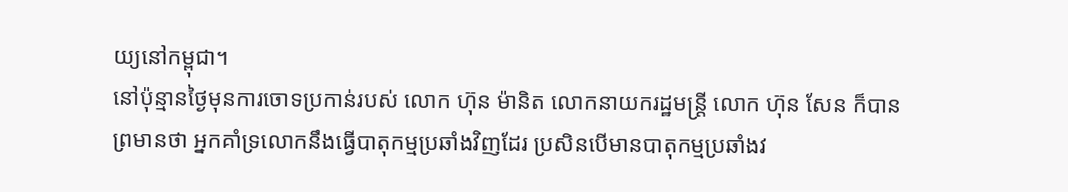យ្យនៅកម្ពុជា។
នៅប៉ុន្មានថ្ងៃមុនការចោទប្រកាន់របស់ លោក ហ៊ុន ម៉ានិត លោកនាយករដ្ឋមន្ត្រី លោក ហ៊ុន សែន ក៏បានព្រមានថា អ្នកគាំទ្រលោកនឹងធ្វើបាតុកម្មប្រឆាំងវិញដែរ ប្រសិនបើមានបាតុកម្មប្រឆាំងវ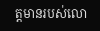ត្តមានរបស់លោ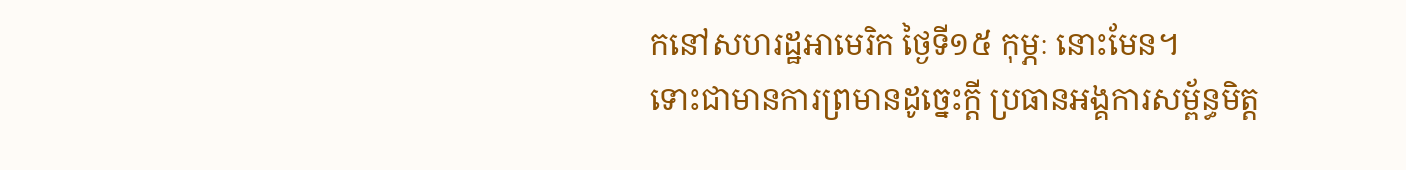កនៅសហរដ្ឋអាមេរិក ថ្ងៃទី១៥ កុម្ភៈ នោះមែន។
ទោះជាមានការព្រមានដូច្នេះក្ដី ប្រធានអង្គការសម្ព័ន្ធមិត្ត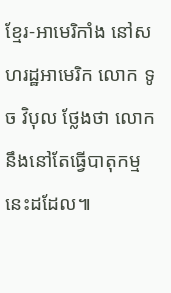ខ្មែរ-អាមេរិកាំង នៅសហរដ្ឋអាមេរិក លោក ទូច វិបុល ថ្លែងថា លោកនឹងនៅតែធ្វើបាតុកម្មនេះដដែល៕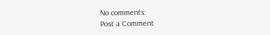No comments:
Post a Comment